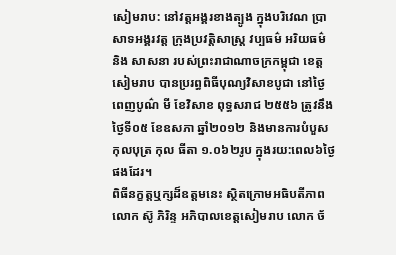សៀមរាប: នៅវត្តអង្គរខាងត្បូង ក្នុងបរិវេណ ប្រាសាទអង្គរវត្ត ក្រុងប្រវត្តិសាស្ត្រ វប្បធម៌ អរិយធម៌ និង សាសនា របស់ព្រះរាជាណាចក្រកម្ពុជា ខេត្តសៀមរាប បានប្ររព្ធពិធីបុណ្យវិសាខបូជា នៅថ្ងៃពេញបូណ៌ មី ខែវិសាខ ពុទ្ធសរាជ ២៥៥៦ ត្រូវនឹងថ្ងៃទី០៥ ខែឧសភា ឆ្នាំ២០១២ និងមានការបំបួសកុលបុត្រ កុល ធីតា ១.០៦២រូប ក្នុងរយ:ពេល៦ថ្ងៃផងដែរ។
ពិធីនក្ខត្តឬក្សដ៏ឧត្តមនេះ ស្ថិតក្រោមអធិបតីភាពលោក ស៊ូ ភិរិន្ទ អភិបាលខេត្តសៀមរាប លោក ច័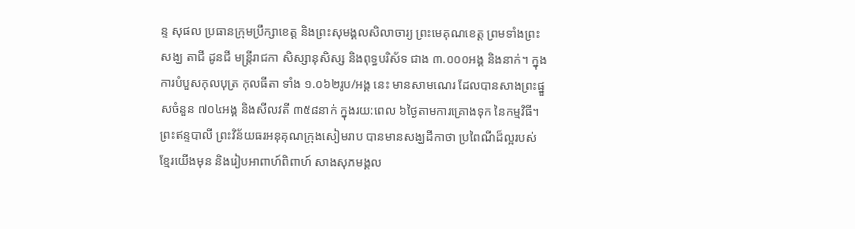ន្ទ សុផល ប្រធានក្រុមប្រឹក្សាខេត្ដ និងព្រះសុមង្គលសិលាចារ្យ ព្រះមេគុណខេត្ត ព្រមទាំងព្រះសង្ឃ តាជី ដូនជី មន្ត្រីរាជកា សិស្សានុសិស្ស និងពុទ្ធបរិស័ទ ជាង ៣.០០០អង្គ និងនាក់។ ក្នុងការបំបួសកុលបុត្រ កុលធីតា ទាំង ១.០៦២រូប/អង្គ នេះ មានសាមណេរ ដែលបានសាងព្រះផ្នួសចំនួន ៧០៤អង្គ និងសីលវតី ៣៥៨នាក់ ក្នុងរយ:ពេល ៦ថ្ងៃតាមការគ្រោងទុក នៃកម្មវិធី។
ព្រះឥន្ទបាលី ព្រះវិន័យធរអនុគុណក្រុងសៀមរាប បានមានសង្ឃដីកាថា ប្រពៃណីដ៏ល្អរបស់ខ្មែរយើងមុន និងរៀបអាពាហ៍ពិពាហ៍ សាងសុភមង្គល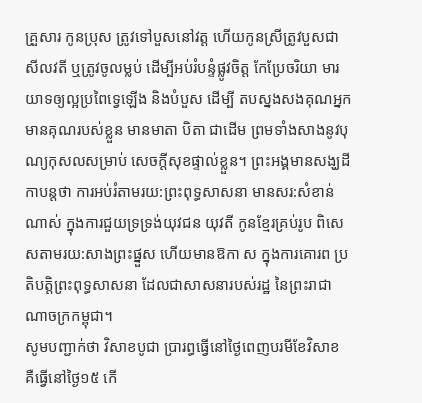គ្រួសារ កូនប្រុស ត្រូវទៅបួសនៅវត្ត ហើយកូនស្រីត្រូវបួសជា សីលវតី ឬត្រូវចូលម្លប់ ដើម្បីអប់រំបន្ទំផ្លូវចិត្ត កែប្រែចរិយា មារយាទឲ្យល្អប្រពៃទ្វេឡើង និងបំបួស ដើម្បី តបស្នងសងគុណអ្នកមានគុណរបស់ខ្លួន មានមាតា បិតា ជាដើម ព្រមទាំងសាងនូវបុណ្យកុសលសម្រាប់ សេចក្ដីសុខផ្ទាល់ខ្លួន។ ព្រះអង្គមានសង្ឃដីកាបន្តថា ការអប់រំតាមរយ:ព្រះពុទ្ធសាសនា មានសរ:សំខាន់ ណាស់ ក្នុងការជួយទ្រទ្រង់យុវជន យុវតី កូនខ្មែរគ្រប់រូប ពិសេសតាមរយ:សាងព្រះផ្នួស ហើយមានឱកា ស ក្នុងការគោរព ប្រតិបត្តិព្រះពុទ្ធសាសនា ដែលជាសាសនារបស់រដ្ឋ នៃព្រះរាជាណាចក្រកម្ពុជា។
សូមបញ្ជាក់ថា វិសាខបូជា ប្រារព្ធធ្វើនៅថ្ងៃពេញបរមីខែវិសាខ គឺធ្វើនៅថ្ងៃ១៥ កើ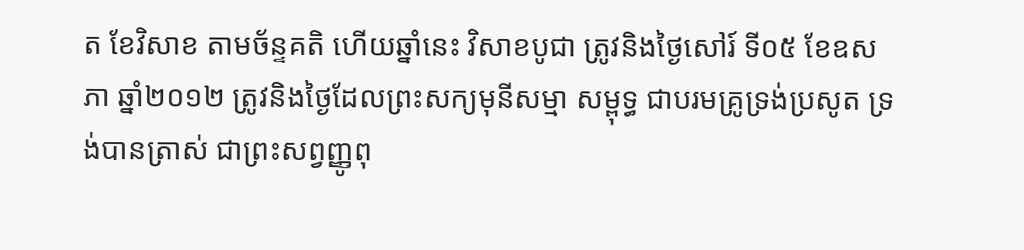ត ខែវិសាខ តាមច័ន្ទគតិ ហើយឆ្នាំនេះ វិសាខបូជា ត្រូវនិងថ្ងៃសៅរ៍ ទី០៥ ខែឧសភា ឆ្នាំ២០១២ ត្រូវនិងថ្ងៃដែលព្រះសក្យមុនីសម្មា សម្ពុទ្ធ ជាបរមគ្រូទ្រង់ប្រសូត ទ្រង់បានត្រាស់ ជាព្រះសព្វញ្ញូពុ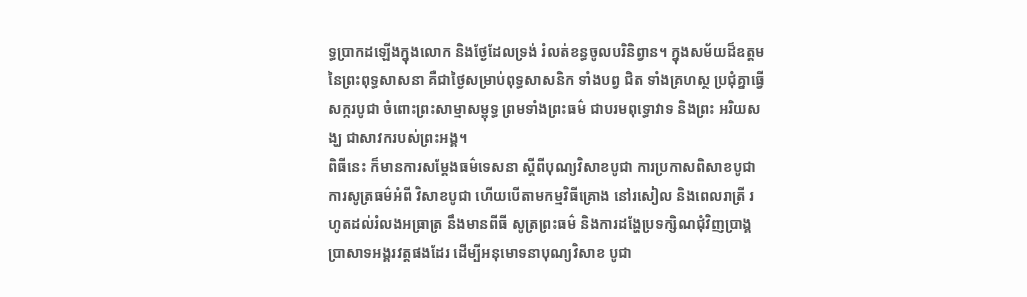ទ្ធប្រាកដឡើងក្នុងលោក និងថ្ងែដែលទ្រង់ រំលត់ខន្ធចូលបរិនិព្វាន។ ក្នុងសម័យដ៏ឧត្តម នៃព្រះពុទ្ធសាសនា គឺជាថ្ងៃសម្រាប់ពុទ្ធសាសនិក ទាំងបព្វ ជិត ទាំងគ្រហស្ថ ប្រជុំគ្នាធ្វើសក្ករបូជា ចំពោះព្រះសាម្មាសម្ពុទ្ធ ព្រមទាំងព្រះធម៌ ជាបរមពុទ្ធោវាទ និងព្រះ អរិយសង្ឃ ជាសាវករបស់ព្រះអង្គ។
ពិធីនេះ ក៏មានការសម្តែងធម៌ទេសនា ស្តីពីបុណ្យវិសាខបូជា ការប្រកាសពិសាខបូជា ការសូត្រធម៌អំពី វិសាខបូជា ហើយបើតាមកម្មវិធីគ្រោង នៅរសៀល និងពេលរាត្រី រហូតដល់រំលងអធ្រាត្រ នឹងមានពីធី សូត្រព្រះធម៌ និងការដង្ហែប្រទក្សិណជុំវិញប្រាង្គប្រាសាទអង្គរវត្តផងដែរ ដើម្បីអនុមោទនាបុណ្យវិសាខ បូជា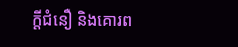ក្ដីជំនឿ និងគោរព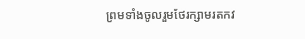ព្រមទាំងចូលរួមថែរក្សាមរតកវ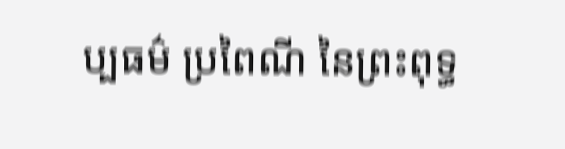ប្បធម៌ ប្រពៃណី នៃព្រះពុទ្ធ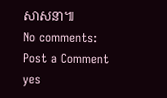សាសនា៕
No comments:
Post a Comment
yes